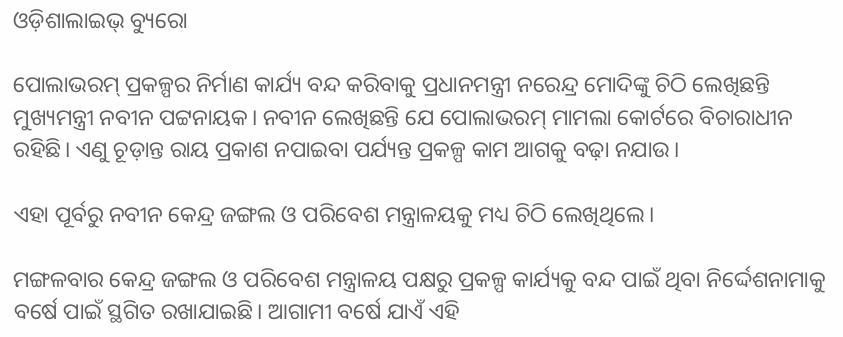ଓଡ଼ିଶାଲାଇଭ୍‌ ବ୍ୟୁରୋ

ପୋଲାଭରମ୍ ପ୍ରକଳ୍ପର ନିର୍ମାଣ କାର୍ଯ୍ୟ ବନ୍ଦ କରିବାକୁ ପ୍ରଧାନମନ୍ତ୍ରୀ ନରେନ୍ଦ୍ର ମୋଦିଙ୍କୁ ଚିଠି ଲେଖିଛନ୍ତି ମୁଖ୍ୟମନ୍ତ୍ରୀ ନବୀନ ପଟ୍ଟନାୟକ। ନବୀନ ଲେଖିଛନ୍ତି ଯେ ପୋଲାଭରମ୍ ମାମଲା କୋର୍ଟରେ ବିଚାରାଧୀନ ରହିଛି। ଏଣୁ ଚୂଡ଼ାନ୍ତ ରାୟ ପ୍ରକାଶ ନପାଇବା ପର୍ଯ୍ୟନ୍ତ ପ୍ରକଳ୍ପ କାମ ଆଗକୁ ବଢ଼ା ନଯାଉ।

ଏହା ପୂର୍ବରୁ ନବୀନ କେନ୍ଦ୍ର ଜଙ୍ଗଲ ଓ ପରିବେଶ ମନ୍ତ୍ରାଳୟକୁ ମଧ୍ୟ ଚିଠି ଲେଖିଥିଲେ।

ମଙ୍ଗଳବାର କେନ୍ଦ୍ର ଜଙ୍ଗଲ ଓ ପରିବେଶ ମନ୍ତ୍ରାଳୟ ପକ୍ଷରୁ ପ୍ରକଳ୍ପ କାର୍ଯ୍ୟକୁ ବନ୍ଦ ପାଇଁ ଥିବା ନିର୍ଦ୍ଦେଶନାମାକୁ ବର୍ଷେ ପାଇଁ ସ୍ଥଗିତ ରଖାଯାଇଛି। ଆଗାମୀ ବର୍ଷେ ଯାଏଁ ଏହି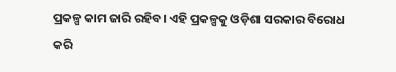ପ୍ରକଳ୍ପ କାମ ଜାରି ରହିବ। ଏହି ପ୍ରକଳ୍ପକୁ ଓଡ଼ିଶା ସରକାର ବିରୋଧ କରି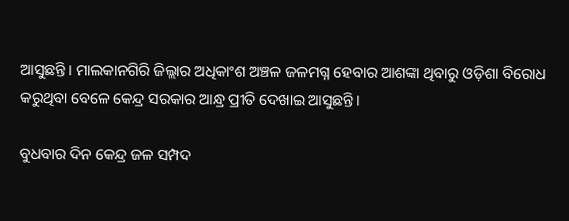ଆସୁଛନ୍ତି। ମାଲକାନଗିରି ଜିଲ୍ଲାର ଅଧିକାଂଶ ଅଞ୍ଚଳ ଜଳମଗ୍ନ ହେବାର ଆଶଙ୍କା ଥିବାରୁ ଓଡ଼ିଶା ବିରୋଧ କରୁଥିବା ବେଳେ କେନ୍ଦ୍ର ସରକାର ଆନ୍ଧ୍ର ପ୍ରୀତି ଦେଖାଇ ଆସୁଛନ୍ତି।

ବୁଧବାର ଦିନ କେନ୍ଦ୍ର ଜଳ ସମ୍ପଦ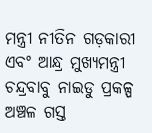ମନ୍ତ୍ରୀ ନୀତିନ ଗଡ଼କାରୀ ଏବଂ ଆନ୍ଧ୍ର ମୁଖ୍ୟମନ୍ତ୍ରୀ ଚନ୍ଦ୍ରବାବୁ ନାଇଡୁ ପ୍ରକଳ୍ପ ଅଞ୍ଚଳ ଗସ୍ତ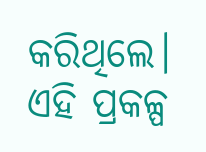କରିଥିଲେ। ଏହି ପ୍ରକଳ୍ପ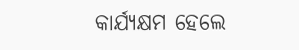କାର୍ଯ୍ୟକ୍ଷମ ହେଲେ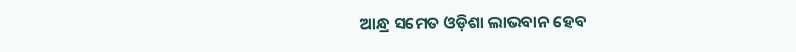ଆନ୍ଧ୍ର ସମେତ ଓଡ଼ିଶା ଲାଭବାନ ହେବ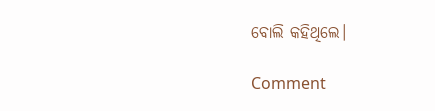ବୋଲି କହିଥିଲେ।

Comment